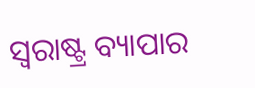ସ୍ଵରାଷ୍ଟ୍ର ବ୍ୟାପାର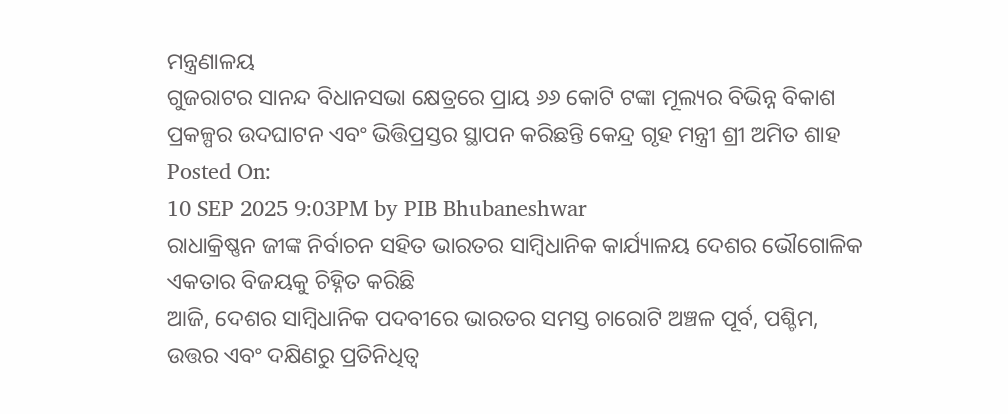ମନ୍ତ୍ରଣାଳୟ
ଗୁଜରାଟର ସାନନ୍ଦ ବିଧାନସଭା କ୍ଷେତ୍ରରେ ପ୍ରାୟ ୬୬ କୋଟି ଟଙ୍କା ମୂଲ୍ୟର ବିଭିନ୍ନ ବିକାଶ ପ୍ରକଳ୍ପର ଉଦଘାଟନ ଏବଂ ଭିତ୍ତିପ୍ରସ୍ତର ସ୍ଥାପନ କରିଛନ୍ତି କେନ୍ଦ୍ର ଗୃହ ମନ୍ତ୍ରୀ ଶ୍ରୀ ଅମିତ ଶାହ
Posted On:
10 SEP 2025 9:03PM by PIB Bhubaneshwar
ରାଧାକ୍ରିଷ୍ଣନ ଜୀଙ୍କ ନିର୍ବାଚନ ସହିତ ଭାରତର ସାମ୍ବିଧାନିକ କାର୍ଯ୍ୟାଳୟ ଦେଶର ଭୌଗୋଳିକ ଏକତାର ବିଜୟକୁ ଚିହ୍ନିତ କରିଛି
ଆଜି, ଦେଶର ସାମ୍ବିଧାନିକ ପଦବୀରେ ଭାରତର ସମସ୍ତ ଚାରୋଟି ଅଞ୍ଚଳ ପୂର୍ବ, ପଶ୍ଚିମ, ଉତ୍ତର ଏବଂ ଦକ୍ଷିଣରୁ ପ୍ରତିନିଧିତ୍ୱ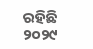ରହିଛି
୨୦୨୯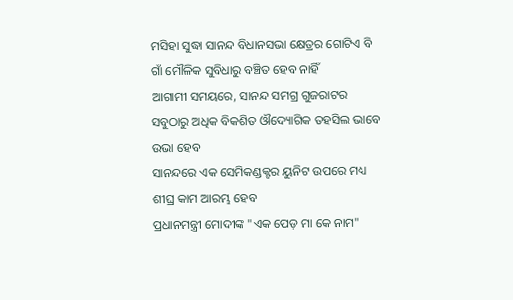ମସିହା ସୁଦ୍ଧା ସାନନ୍ଦ ବିଧାନସଭା କ୍ଷେତ୍ରର ଗୋଟିଏ ବି ଗାଁ ମୌଳିକ ସୁବିଧାରୁ ବଞ୍ଚିତ ହେବ ନାହିଁ
ଆଗାମୀ ସମୟରେ, ସାନନ୍ଦ ସମଗ୍ର ଗୁଜରାଟର ସବୁଠାରୁ ଅଧିକ ବିକଶିତ ଔଦ୍ୟୋଗିକ ତହସିଲ ଭାବେ ଉଭା ହେବ
ସାନନ୍ଦରେ ଏକ ସେମିକଣ୍ଡକ୍ଟର ୟୁନିଟ ଉପରେ ମଧ୍ୟ ଶୀଘ୍ର କାମ ଆରମ୍ଭ ହେବ
ପ୍ରଧାନମନ୍ତ୍ରୀ ମୋଦୀଙ୍କ "ଏକ ପେଡ଼ ମା କେ ନାମ"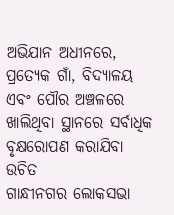ଅଭିଯାନ ଅଧୀନରେ, ପ୍ରତ୍ୟେକ ଗାଁ, ବିଦ୍ୟାଳୟ ଏବଂ ପୌର ଅଞ୍ଚଳରେ ଖାଲିଥିବା ସ୍ଥାନରେ ସର୍ବାଧିକ ବୃକ୍ଷରୋପଣ କରାଯିବା ଉଚିତ
ଗାନ୍ଧୀନଗର ଲୋକସଭା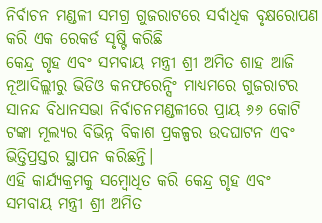ନିର୍ବାଚନ ମଣ୍ଡଳୀ ସମଗ୍ର ଗୁଜରାଟରେ ସର୍ବାଧିକ ବୃକ୍ଷରୋପଣ କରି ଏକ ରେକର୍ଡ ସୃଷ୍ଟି କରିଛି
କେନ୍ଦ୍ର ଗୃହ ଏବଂ ସମବାୟ ମନ୍ତ୍ରୀ ଶ୍ରୀ ଅମିତ ଶାହ ଆଜି ନୂଆଦିଲ୍ଲୀରୁ ଭିଡିଓ କନଫରେନ୍ସିଂ ମାଧ୍ୟମରେ ଗୁଜରାଟର ସାନନ୍ଦ ବିଧାନସଭା ନିର୍ବାଚନମଣ୍ଡଳୀରେ ପ୍ରାୟ ୬୬ କୋଟି ଟଙ୍କା ମୂଲ୍ୟର ବିଭିନ୍ନ ବିକାଶ ପ୍ରକଳ୍ପର ଉଦଘାଟନ ଏବଂ ଭିତ୍ତିପ୍ରସ୍ତର ସ୍ଥାପନ କରିଛନ୍ତି।
ଏହି କାର୍ଯ୍ୟକ୍ରମକୁ ସମ୍ବୋଧିତ କରି କେନ୍ଦ୍ର ଗୃହ ଏବଂ ସମବାୟ ମନ୍ତ୍ରୀ ଶ୍ରୀ ଅମିତ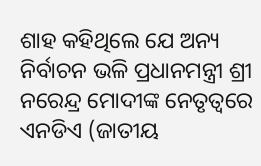ଶାହ କହିଥିଲେ ଯେ ଅନ୍ୟ ନିର୍ବାଚନ ଭଳି ପ୍ରଧାନମନ୍ତ୍ରୀ ଶ୍ରୀ ନରେନ୍ଦ୍ର ମୋଦୀଙ୍କ ନେତୃତ୍ୱରେ ଏନଡିଏ (ଜାତୀୟ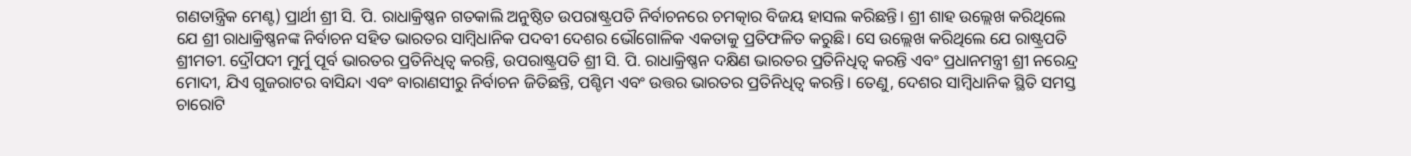ଗଣତାନ୍ତ୍ରିକ ମେଣ୍ଟ) ପ୍ରାର୍ଥୀ ଶ୍ରୀ ସି. ପି. ରାଧାକ୍ରିଷ୍ଣନ ଗତକାଲି ଅନୁଷ୍ଠିତ ଉପରାଷ୍ଟ୍ରପତି ନିର୍ବାଚନରେ ଚମତ୍କାର ବିଜୟ ହାସଲ କରିଛନ୍ତି। ଶ୍ରୀ ଶାହ ଉଲ୍ଲେଖ କରିଥିଲେ ଯେ ଶ୍ରୀ ରାଧାକ୍ରିଷ୍ଣନଙ୍କ ନିର୍ବାଚନ ସହିତ ଭାରତର ସାମ୍ବିଧାନିକ ପଦବୀ ଦେଶର ଭୌଗୋଳିକ ଏକତାକୁ ପ୍ରତିଫଳିତ କରୁଛି। ସେ ଉଲ୍ଲେଖ କରିଥିଲେ ଯେ ରାଷ୍ଟ୍ରପତି ଶ୍ରୀମତୀ. ଦ୍ରୌପଦୀ ମୁର୍ମୁ ପୂର୍ବ ଭାରତର ପ୍ରତିନିଧିତ୍ୱ କରନ୍ତି, ଉପରାଷ୍ଟ୍ରପତି ଶ୍ରୀ ସି. ପି. ରାଧାକ୍ରିଷ୍ଣନ ଦକ୍ଷିଣ ଭାରତର ପ୍ରତିନିଧିତ୍ୱ କରନ୍ତି ଏବଂ ପ୍ରଧାନମନ୍ତ୍ରୀ ଶ୍ରୀ ନରେନ୍ଦ୍ର ମୋଦୀ, ଯିଏ ଗୁଜରାଟର ବାସିନ୍ଦା ଏବଂ ବାରାଣସୀରୁ ନିର୍ବାଚନ ଜିତିଛନ୍ତି, ପଶ୍ଚିମ ଏବଂ ଉତ୍ତର ଭାରତର ପ୍ରତିନିଧିତ୍ୱ କରନ୍ତି। ତେଣୁ, ଦେଶର ସାମ୍ବିଧାନିକ ସ୍ଥିତି ସମସ୍ତ ଚାରୋଟି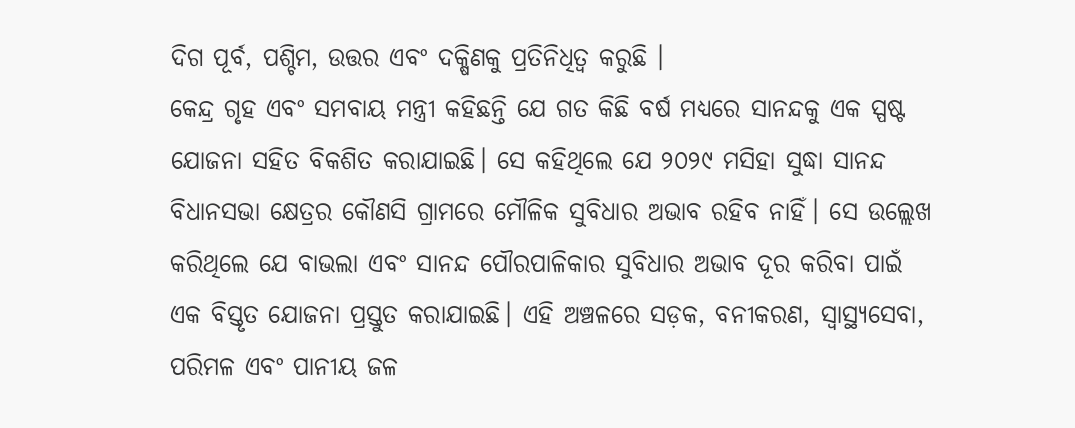ଦିଗ ପୂର୍ବ, ପଶ୍ଚିମ, ଉତ୍ତର ଏବଂ ଦକ୍ଷିଣକୁ ପ୍ରତିନିଧିତ୍ୱ କରୁଛି ।
କେନ୍ଦ୍ର ଗୃହ ଏବଂ ସମବାୟ ମନ୍ତ୍ରୀ କହିଛନ୍ତି ଯେ ଗତ କିଛି ବର୍ଷ ମଧ୍ୟରେ ସାନନ୍ଦକୁ ଏକ ସ୍ପଷ୍ଟ ଯୋଜନା ସହିତ ବିକଶିତ କରାଯାଇଛି। ସେ କହିଥିଲେ ଯେ ୨୦୨୯ ମସିହା ସୁଦ୍ଧା ସାନନ୍ଦ ବିଧାନସଭା କ୍ଷେତ୍ରର କୌଣସି ଗ୍ରାମରେ ମୌଳିକ ସୁବିଧାର ଅଭାବ ରହିବ ନାହିଁ। ସେ ଉଲ୍ଲେଖ କରିଥିଲେ ଯେ ବାଭଲା ଏବଂ ସାନନ୍ଦ ପୌରପାଳିକାର ସୁବିଧାର ଅଭାବ ଦୂର କରିବା ପାଇଁ ଏକ ବିସ୍ତୃତ ଯୋଜନା ପ୍ରସ୍ତୁତ କରାଯାଇଛି। ଏହି ଅଞ୍ଚଳରେ ସଡ଼କ, ବନୀକରଣ, ସ୍ୱାସ୍ଥ୍ୟସେବା, ପରିମଳ ଏବଂ ପାନୀୟ ଜଳ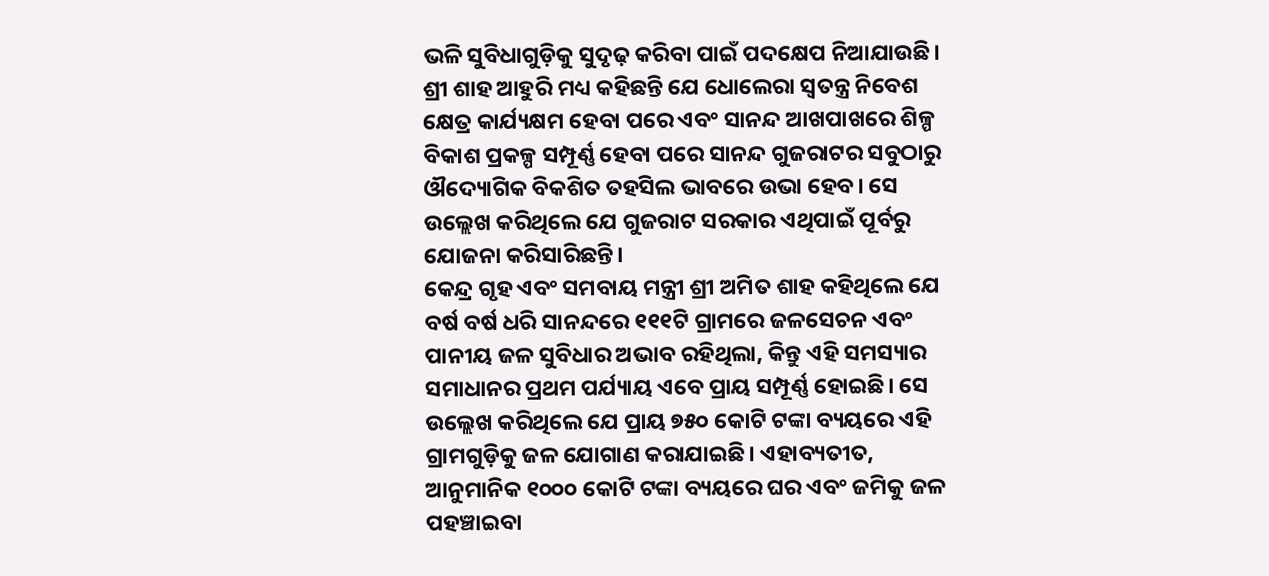ଭଳି ସୁବିଧାଗୁଡ଼ିକୁ ସୁଦୃଢ଼ କରିବା ପାଇଁ ପଦକ୍ଷେପ ନିଆଯାଉଛି। ଶ୍ରୀ ଶାହ ଆହୁରି ମଧ୍ୟ କହିଛନ୍ତି ଯେ ଧୋଲେରା ସ୍ୱତନ୍ତ୍ର ନିବେଶ କ୍ଷେତ୍ର କାର୍ଯ୍ୟକ୍ଷମ ହେବା ପରେ ଏବଂ ସାନନ୍ଦ ଆଖପାଖରେ ଶିଳ୍ପ ବିକାଶ ପ୍ରକଳ୍ପ ସମ୍ପୂର୍ଣ୍ଣ ହେବା ପରେ ସାନନ୍ଦ ଗୁଜରାଟର ସବୁଠାରୁ ଔଦ୍ୟୋଗିକ ବିକଶିତ ତହସିଲ ଭାବରେ ଉଭା ହେବ। ସେ ଉଲ୍ଲେଖ କରିଥିଲେ ଯେ ଗୁଜରାଟ ସରକାର ଏଥିପାଇଁ ପୂର୍ବରୁ ଯୋଜନା କରିସାରିଛନ୍ତି।
କେନ୍ଦ୍ର ଗୃହ ଏବଂ ସମବାୟ ମନ୍ତ୍ରୀ ଶ୍ରୀ ଅମିତ ଶାହ କହିଥିଲେ ଯେ ବର୍ଷ ବର୍ଷ ଧରି ସାନନ୍ଦରେ ୧୧୧ଟି ଗ୍ରାମରେ ଜଳସେଚନ ଏବଂ ପାନୀୟ ଜଳ ସୁବିଧାର ଅଭାବ ରହିଥିଲା, କିନ୍ତୁ ଏହି ସମସ୍ୟାର ସମାଧାନର ପ୍ରଥମ ପର୍ଯ୍ୟାୟ ଏବେ ପ୍ରାୟ ସମ୍ପୂର୍ଣ୍ଣ ହୋଇଛି। ସେ ଉଲ୍ଲେଖ କରିଥିଲେ ଯେ ପ୍ରାୟ ୭୫୦ କୋଟି ଟଙ୍କା ବ୍ୟୟରେ ଏହି ଗ୍ରାମଗୁଡ଼ିକୁ ଜଳ ଯୋଗାଣ କରାଯାଇଛି। ଏହାବ୍ୟତୀତ, ଆନୁମାନିକ ୧୦୦୦ କୋଟି ଟଙ୍କା ବ୍ୟୟରେ ଘର ଏବଂ ଜମିକୁ ଜଳ ପହଞ୍ଚାଇବା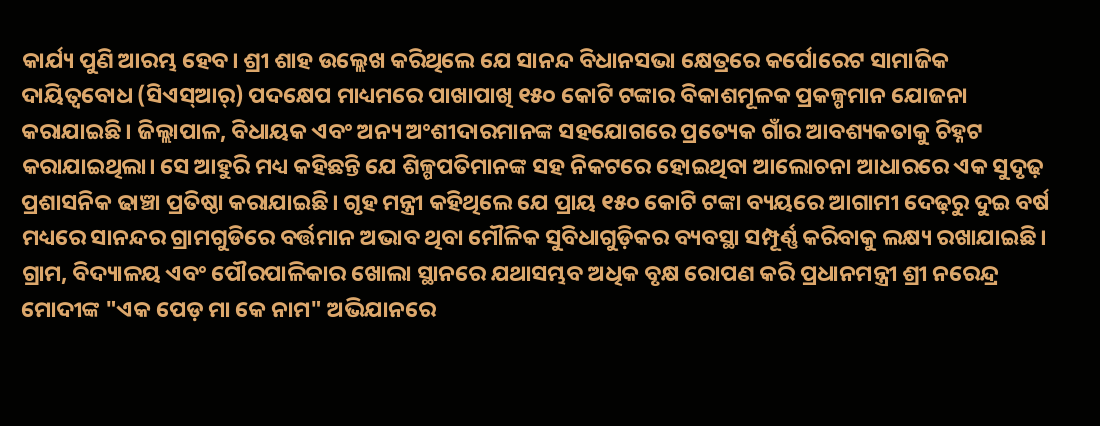କାର୍ଯ୍ୟ ପୁଣି ଆରମ୍ଭ ହେବ। ଶ୍ରୀ ଶାହ ଉଲ୍ଲେଖ କରିଥିଲେ ଯେ ସାନନ୍ଦ ବିଧାନସଭା କ୍ଷେତ୍ରରେ କର୍ପୋରେଟ ସାମାଜିକ ଦାୟିତ୍ୱବୋଧ (ସିଏସ୍ଆର୍) ପଦକ୍ଷେପ ମାଧ୍ୟମରେ ପାଖାପାଖି ୧୫୦ କୋଟି ଟଙ୍କାର ବିକାଶମୂଳକ ପ୍ରକଳ୍ପମାନ ଯୋଜନା କରାଯାଇଛି। ଜିଲ୍ଲାପାଳ, ବିଧାୟକ ଏବଂ ଅନ୍ୟ ଅଂଶୀଦାରମାନଙ୍କ ସହଯୋଗରେ ପ୍ରତ୍ୟେକ ଗାଁର ଆବଶ୍ୟକତାକୁ ଚିହ୍ନଟ କରାଯାଇଥିଲା। ସେ ଆହୁରି ମଧ୍ୟ କହିଛନ୍ତି ଯେ ଶିଳ୍ପପତିମାନଙ୍କ ସହ ନିକଟରେ ହୋଇଥିବା ଆଲୋଚନା ଆଧାରରେ ଏକ ସୁଦୃଢ଼ ପ୍ରଶାସନିକ ଢାଞ୍ଚା ପ୍ରତିଷ୍ଠା କରାଯାଇଛି। ଗୃହ ମନ୍ତ୍ରୀ କହିଥିଲେ ଯେ ପ୍ରାୟ ୧୫୦ କୋଟି ଟଙ୍କା ବ୍ୟୟରେ ଆଗାମୀ ଦେଢ଼ରୁ ଦୁଇ ବର୍ଷ ମଧ୍ୟରେ ସାନନ୍ଦର ଗ୍ରାମଗୁଡିରେ ବର୍ତ୍ତମାନ ଅଭାବ ଥିବା ମୌଳିକ ସୁବିଧାଗୁଡ଼ିକର ବ୍ୟବସ୍ଥା ସମ୍ପୂର୍ଣ୍ଣ କରିବାକୁ ଲକ୍ଷ୍ୟ ରଖାଯାଇଛି।
ଗ୍ରାମ, ବିଦ୍ୟାଳୟ ଏବଂ ପୌରପାଳିକାର ଖୋଲା ସ୍ଥାନରେ ଯଥାସମ୍ଭବ ଅଧିକ ବୃକ୍ଷ ରୋପଣ କରି ପ୍ରଧାନମନ୍ତ୍ରୀ ଶ୍ରୀ ନରେନ୍ଦ୍ର ମୋଦୀଙ୍କ "ଏକ ପେଡ଼ ମା କେ ନାମ" ଅଭିଯାନରେ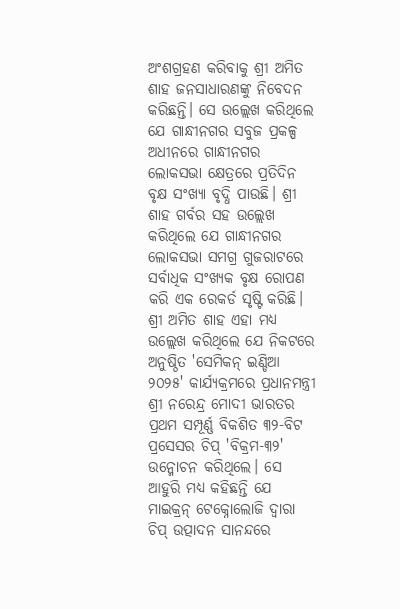ଅଂଶଗ୍ରହଣ କରିବାକୁ ଶ୍ରୀ ଅମିତ ଶାହ ଜନସାଧାରଣଙ୍କୁ ନିବେଦନ କରିଛନ୍ତି। ସେ ଉଲ୍ଲେଖ କରିଥିଲେ ଯେ ଗାନ୍ଧୀନଗର ସବୁଜ ପ୍ରକଳ୍ପ ଅଧୀନରେ ଗାନ୍ଧୀନଗର ଲୋକସଭା କ୍ଷେତ୍ରରେ ପ୍ରତିଦିନ ବୃକ୍ଷ ସଂଖ୍ୟା ବୃଦ୍ଧି ପାଉଛି। ଶ୍ରୀ ଶାହ ଗର୍ବର ସହ ଉଲ୍ଲେଖ କରିଥିଲେ ଯେ ଗାନ୍ଧୀନଗର ଲୋକସଭା ସମଗ୍ର ଗୁଜରାଟରେ ସର୍ବାଧିକ ସଂଖ୍ୟକ ବୃକ୍ଷ ରୋପଣ କରି ଏକ ରେକର୍ଡ ସୃଷ୍ଟି କରିଛି।
ଶ୍ରୀ ଅମିତ ଶାହ ଏହା ମଧ୍ୟ ଉଲ୍ଲେଖ କରିଥିଲେ ଯେ ନିକଟରେ ଅନୁଷ୍ଠିତ 'ସେମିକନ୍ ଇଣ୍ଡିଆ ୨୦୨୫' କାର୍ଯ୍ୟକ୍ରମରେ ପ୍ରଧାନମନ୍ତ୍ରୀ ଶ୍ରୀ ନରେନ୍ଦ୍ର ମୋଦୀ ଭାରତର ପ୍ରଥମ ସମ୍ପୂର୍ଣ୍ଣ ବିକଶିତ ୩୨-ବିଟ ପ୍ରସେସର ଚିପ୍ 'ବିକ୍ରମ-୩୨' ଉନ୍ମୋଚନ କରିଥିଲେ। ସେ ଆହୁରି ମଧ୍ୟ କହିଛନ୍ତି ଯେ ମାଇକ୍ରନ୍ ଟେକ୍ନୋଲୋଜି ଦ୍ୱାରା ଚିପ୍ ଉତ୍ପାଦନ ସାନନ୍ଦରେ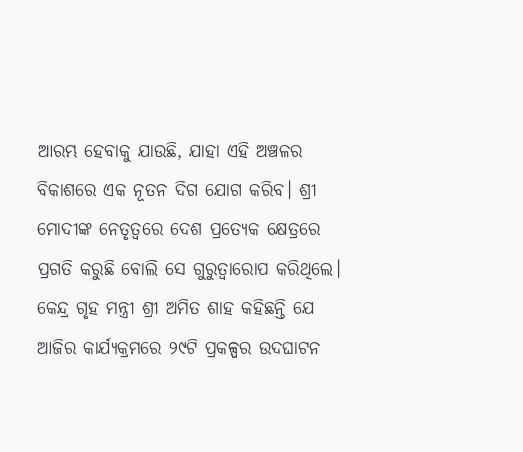ଆରମ୍ଭ ହେବାକୁ ଯାଉଛି, ଯାହା ଏହି ଅଞ୍ଚଳର ବିକାଶରେ ଏକ ନୂତନ ଦିଗ ଯୋଗ କରିବ। ଶ୍ରୀ ମୋଦୀଙ୍କ ନେତୃତ୍ୱରେ ଦେଶ ପ୍ରତ୍ୟେକ କ୍ଷେତ୍ରରେ ପ୍ରଗତି କରୁଛି ବୋଲି ସେ ଗୁରୁତ୍ୱାରୋପ କରିଥିଲେ।
କେନ୍ଦ୍ର ଗୃହ ମନ୍ତ୍ରୀ ଶ୍ରୀ ଅମିତ ଶାହ କହିଛନ୍ତି ଯେ ଆଜିର କାର୍ଯ୍ୟକ୍ରମରେ ୨୯ଟି ପ୍ରକଳ୍ପର ଉଦଘାଟନ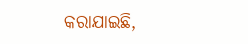କରାଯାଇଛି,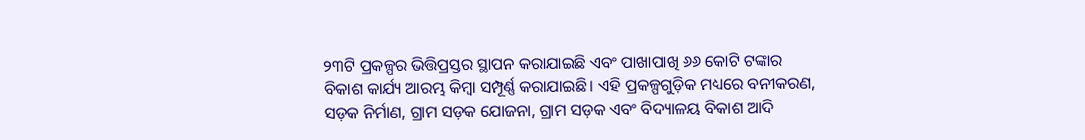୨୩ଟି ପ୍ରକଳ୍ପର ଭିତ୍ତିପ୍ରସ୍ତର ସ୍ଥାପନ କରାଯାଇଛି ଏବଂ ପାଖାପାଖି ୬୬ କୋଟି ଟଙ୍କାର ବିକାଶ କାର୍ଯ୍ୟ ଆରମ୍ଭ କିମ୍ବା ସମ୍ପୂର୍ଣ୍ଣ କରାଯାଇଛି। ଏହି ପ୍ରକଳ୍ପଗୁଡ଼ିକ ମଧ୍ୟରେ ବନୀକରଣ, ସଡ଼କ ନିର୍ମାଣ, ଗ୍ରାମ ସଡ଼କ ଯୋଜନା, ଗ୍ରାମ ସଡ଼କ ଏବଂ ବିଦ୍ୟାଳୟ ବିକାଶ ଆଦି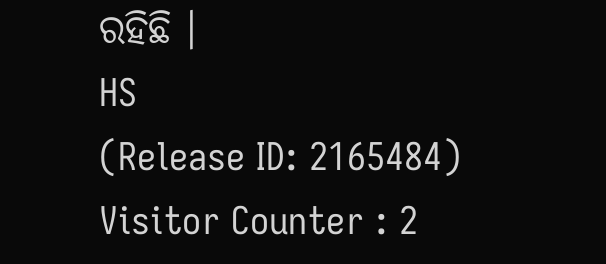ରହିଛି ।
HS
(Release ID: 2165484)
Visitor Counter : 2